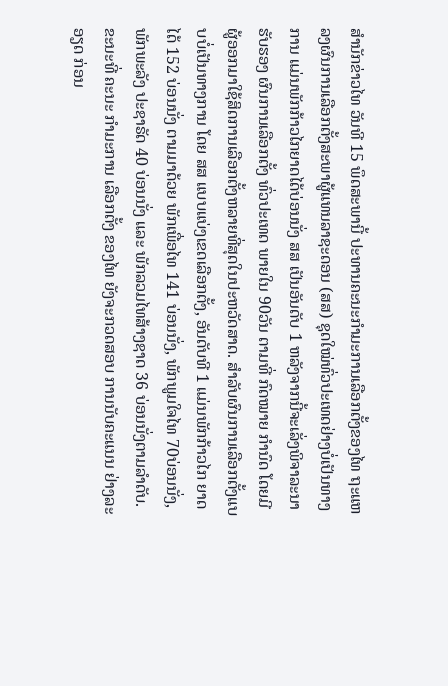ສຳນັກຂ່າວໄທ ວັນທີ 15 ພຶດສະພານີ້ ປະທານຄະນະກຳມະການເລືອກຕັ້ງຂອງໄທ ຖະແຫລງຜົນການເລືອກຕັ້ງສະພາຜູ້ແທນລາຊະດອນ (ສສ) ຊຸດໃໝ່ທົ່ວປະເທດຢ່າງບໍ່ເປັນທາງການ ແມ່ນພັກກ້າວໄກຍາດໄດ້ບ່ອນນັ່ງ ສສ ເປັນອັນດັບ 1 ຫລັງຈາກນີ້ຈະເລັ່ງພິຈາລະນາ ຮັບຮອງ ຜົນການເລືອກຕັ້ງ ທົ່ວປະເທດ ພາຍໃນ 90ວັນ ຕາມທີ່ ກົດໝາຍ ກຳນົດ ໂດຍມີ ຜູ້ອອກມາໃຊ້ສິດການເລືອກຕັ້ງຫລາຍທີ່ສຸດໃນປະຫວັດສາດ. ສຳລັບຜົນການເລືອກຕັ້ງແບບບໍ່ເປັນທາງການ ໂດຍ ສສ ແບບແບ່ງເຂດເລືອກຕັ້ງ, ອັນດັບທີ 1 ແມ່ນພັກກ້າວໄກ ຍາດໄດ້ 152 ບ່ອນນັ່ງ ຕາມມາດ້ວຍ ພັກເພື່ອໄທ 141 ບ່ອນນັ່ງ, ພັກພູມໃຈໄທ 70ບ່ອນນັ່ງ, ພັກພະລັງ ປະຊາຣັດ 40 ບ່ອນນັ່ງ ແລະ ພັກລວມໄທສ້າງຊາດ 36 ບ່ອນນັ່ງຕາມລຳດັບ.
ຂະນະທີ່ ຄະນະ ກຳມະການ ເລືອກຕັ້ງ ຂອງໄທ ຍັງຈະກວດສອບ ການນັບຄະແນນ ຢ່າງລະອຽດ ກ່ອນ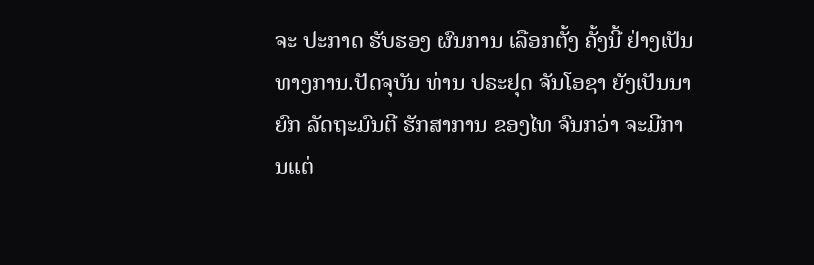ຈະ ປະກາດ ຮັບຮອງ ຜົນການ ເລືອກຕັ້ງ ຄັ້ງນີ້ ຢ່າງເປັນທາງການ.ປັດຈຸບັນ ທ່ານ ປຣະຢຸດ ຈັນໂອຊາ ຍັງເປັນນາຍົກ ລັດຖະມົນຕີ ຮັກສາການ ຂອງໄທ ຈົນກວ່າ ຈະມີການແຕ່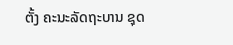ຕັ້ງ ຄະນະລັດຖະບານ ຊຸດ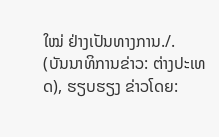ໃໝ່ ຢ່າງເປັນທາງການ./.
(ບັນນາທິການຂ່າວ: ຕ່າງປະເທດ), ຮຽບຮຽງ ຂ່າວໂດຍ: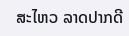ສະໄຫວ ລາດປາກດີ